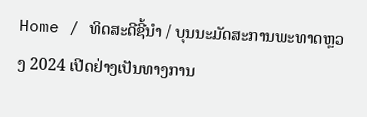Home / ທິດສະດີຊີ້ນຳ / ບຸນນະມັດສະການພະທາດຫຼວງ 2024 ເປີດຢ່າງເປັນທາງການ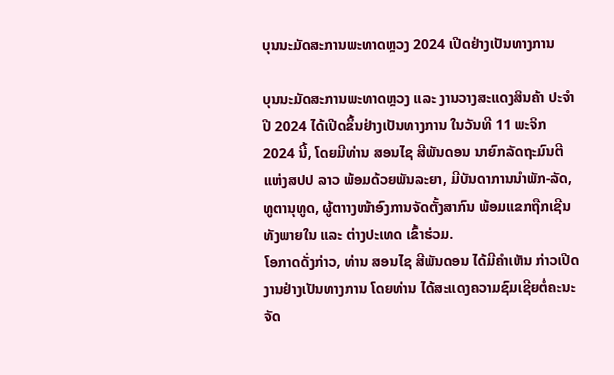ບຸນນະມັດສະການພະທາດຫຼວງ 2024 ເປີດຢ່າງເປັນທາງການ

ບຸນນະມັດສະການພະທາດຫຼວງ ແລະ ງານວາງສະແດງສິນຄ້າ ປະຈຳປີ 2024 ໄດ້ເປີດຂຶ້ນຢ່າງເປັນທາງການ ໃນວັນທີ 11 ພະຈິກ 2024 ນີ້, ໂດຍມີທ່ານ ສອນໄຊ ສີພັນດອນ ນາຍົກລັດຖະມົນຕີ ແຫ່ງສປປ ລາວ ພ້ອມດ້ວຍພັນລະຍາ, ມີບັນດາການນຳພັກ-ລັດ, ທູຕານຸທູດ, ຜູ້ຕາາງໜ້າອົງການຈັດຕັ້ງສາກົນ ພ້ອມແຂກຖືກເຊີນ ທັງພາຍໃນ ແລະ ຕ່າງປະເທດ ເຂົ້າຮ່ວມ.
ໂອກາດດັ່ງກ່າວ, ທ່ານ ສອນໄຊ ສີພັນດອນ ໄດ້ມີຄຳເຫັນ ກ່າວເປີດງານຢ່າງເປັນທາງການ ໂດຍທ່ານ ໄດ້ສະແດງຄວາມຊົມເຊີຍຕໍ່ຄະນະຈັດ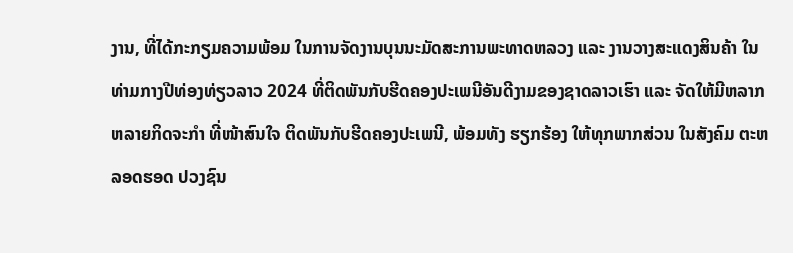ງານ, ທີ່ໄດ້ກະກຽມຄວາມພ້ອມ ໃນການຈັດງານບຸນນະມັດສະການພະທາດຫລວງ ແລະ ງານວາງສະແດງສິນຄ້າ ໃນທ່າມກາງປີທ່ອງທ່ຽວລາວ 2024 ທີ່ຕິດພັນກັບຮີດຄອງປະເພນີອັນດີງາມຂອງຊາດລາວເຮົາ ແລະ ຈັດໃຫ້ມີຫລາກຫລາຍກິດຈະກຳ ທີ່ໜ້າສົນໃຈ ຕິດພັນກັບຮີດຄອງປະເພນີ, ພ້ອມທັງ ຮຽກຮ້ອງ ໃຫ້ທຸກພາກສ່ວນ ໃນສັງຄົມ ຕະຫລອດຮອດ ປວງຊົນ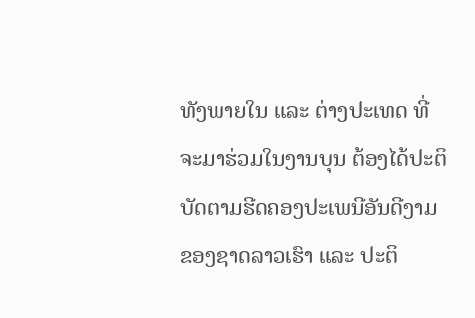ທັງພາຍໃນ ແລະ ຕ່າງປະເທດ ທີ່ຈະມາຮ່ວມໃນງານບຸນ ຕ້ອງໄດ້ປະຕິບັດຕາມຮີດຄອງປະເພນີອັນດີງາມ ຂອງຊາດລາວເຮົາ ແລະ ປະຕິ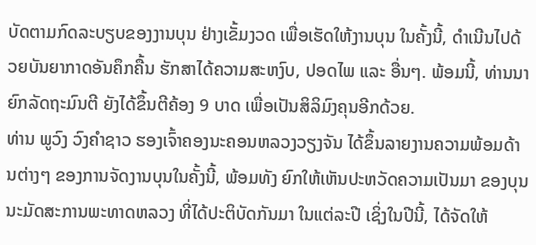ບັດຕາມກົດລະບຽບຂອງງານບຸນ ຢ່າງເຂັ້ມງວດ ເພື່ອເຮັດໃຫ້ງານບຸນ ໃນຄັ້ງນີ້, ດຳເນີນໄປດ້ວຍບັນຍາກາດອັນຄຶກຄື້ນ ຮັກສາໄດ້ຄວາມສະຫງົບ, ປອດໄພ ແລະ ອື່ນໆ. ພ້ອມນີ້, ທ່ານນາຍົກລັດຖະມົນຕີ ຍັງໄດ້ຂຶ້ນຕີຄ້ອງ 9 ບາດ ເພື່ອເປັນສິລິມົງຄຸນອີກດ້ວຍ.
ທ່ານ ພູວົງ ວົງຄຳຊາວ ຮອງເຈົ້າຄອງນະຄອນຫລວງວຽງຈັນ ໄດ້ຂຶ້ນລາຍງານຄວາມພ້ອມດ້ານຕ່າງໆ ຂອງການຈັດງານບຸນໃນຄັ້ງນີ້, ພ້ອມທັງ ຍົກໃຫ້ເຫັນປະຫວັດຄວາມເປັນມາ ຂອງບຸນນະມັດສະການພະທາດຫລວງ ທີ່ໄດ້ປະຕິບັດກັນມາ ໃນແຕ່ລະປີ ເຊິ່ງໃນປີນີ້, ໄດ້ຈັດໃຫ້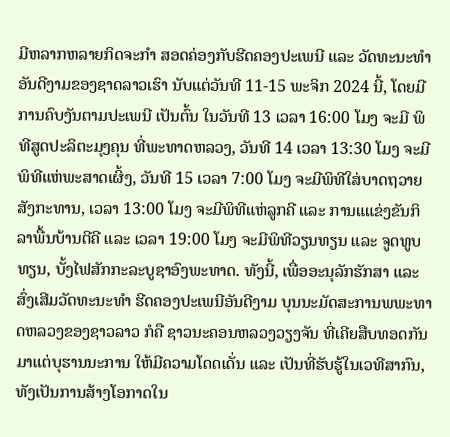ມີຫລາກຫລາຍກິດຈະກຳ ສອດຄ່ອງກັບຮີດຄອງປະເພນີ ແລະ ວັດທະນະທຳອັນດີງາມຂອງຊາດລາວເຮົາ ນັບແຕ່ວັນທີ 11-15 ພະຈິກ 2024 ນີ້, ໂດຍມີການຄົບງັນຕາມປະເພນີ ເປັນຕົ້ນ ໃນວັນທີ 13 ເວລາ 16:00 ໂມງ ຈະມີ ພິທີສູດປະລິຕະມຸງຄຸນ ທີ່ພະທາດຫລວງ, ວັນທີ 14 ເວລາ 13:30 ໂມງ ຈະມີພິທີແຫ່ພະສາດເຜິ້ງ, ວັນທີ 15 ເວລາ 7:00 ໂມງ ຈະມີພິທີໃສ່ບາດຖວາຍສັງກະທານ, ເວລາ 13:00 ໂມງ ຈະມີພິທີແຫ່ລູກຄີ ແລະ ການແແຂ່ງຂັນກິລາພື້ນບ້ານຕີຄີ ແລະ ເວລາ 19:00 ໂມງ ຈະມີພິທີວຽນທຽນ ແລະ ຈູດທູບທຽນ, ບັ້ງໄຟສັກກະລະບູຊາອົງພະທາດ. ທັງນີ້, ເພື່ອອະນຸລັກຮັກສາ ແລະ ສົ່ງເສີມວັດທະນະທຳ ຮີດຄອງປະເພນີອັນດີງາມ ບຸນນະມັດສະການພພະທາດຫລວງຂອງຊາວລາວ ກໍຄື ຊາວນະຄອນຫລວງວຽງຈັນ ທີ່ເຄີຍສືບທອດກັນມາແຕ່ບຸຮານນະການ ໃຫ້ມີຄວາມໂດດເດັ່ນ ແລະ ເປັນທີ່ຮັບຮູ້ໃນເວທີສາກົນ, ທັງເປັນການສ້າງໂອກາດໃນ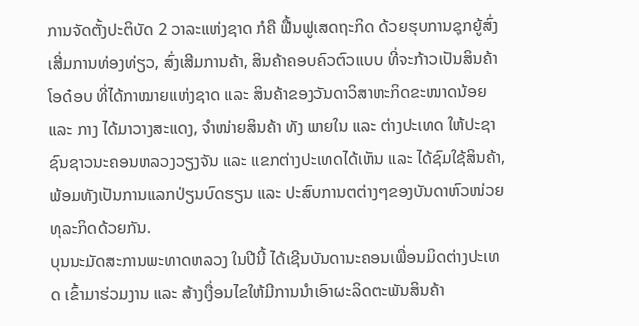ການຈັດຕັ້ງປະຕິບັດ 2 ວາລະແຫ່ງຊາດ ກໍຄື ຟື້ນຟູເສດຖະກິດ ດ້ວຍຮຸບການຊຸກຍູ້ສົ່ງເສີ່ມການທ່ອງທ່ຽວ, ສົ່ງເສີມການຄ້າ, ສິນຄ້າຄອບຄົວຕົວແບບ ທີ່ຈະກ້າວເປັນສິນຄ້າໂອດ໋ອບ ທີ່ໄດ້ກາໝາຍແຫ່ງຊາດ ແລະ ສິນຄ້າຂອງວັນດາວິສາຫະກິດຂະໜາດນ້ອຍ ແລະ ກາງ ໄດ້ມາວາງສະແດງ, ຈຳໜ່າຍສິນຄ້າ ທັງ ພາຍໃນ ແລະ ຕ່າງປະເທດ ໃຫ້ປະຊາຊົນຊາວນະຄອນຫລວງວຽງຈັນ ແລະ ແຂກຕ່າງປະເທດໄດ້ເຫັນ ແລະ ໄດ້ຊົມໃຊ້ສິນຄ້າ, ພ້ອມທັງເປັນການແລກປ່ຽນບົດຮຽນ ແລະ ປະສົບການຕຕ່າງໆຂອງບັນດາຫົວໜ່ວຍທຸລະກິດດ້ວຍກັນ.
ບຸນນະມັດສະການພະທາດຫລວງ ໃນປີນີ້ ໄດ້ເຊີນບັນດານະຄອນເພື່ອນມິດຕ່າງປະເທດ ເຂົ້າມາຮ່ວມງານ ແລະ ສ້າງເງື່ອນໄຂໃຫ້ມີການນຳເອົາຜະລິດຕະພັນສິນຄ້າ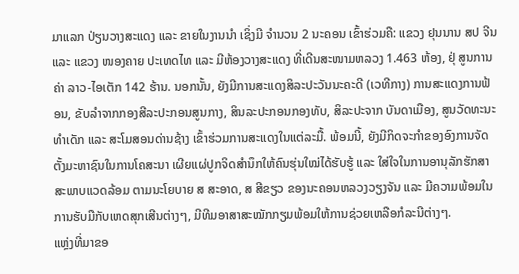ມາແລກ ປ່ຽນວາງສະແດງ ແລະ ຂາຍໃນງານນຳ ເຊິ່ງມີ ຈຳນວນ 2 ນະຄອນ ເຂົ້າຮ່ວມຄື: ແຂວງ ຢຸນນານ ສປ ຈີນ ແລະ ແຂວງ ໜອງຄາຍ ປະເທດໄທ ແລະ ມີຫ້ອງວາງສະແດງ ທີ່ເດີນສະໜາມຫລວງ 1.463 ຫ້ອງ, ຢຸ່ ສູນການຄ່າ ລາວ-ໄອເຕັກ 142 ຮ້ານ. ນອກນັ້ນ, ຍັງມີການສະແດງສິລະປະວັນນະຄະດີ (ເວທີກາງ) ການສະແດງການຟ້ອນ, ຂັບລຳຈາກກອງສີລະປະກອນສູນກາງ, ສິນລະປະກອນກອງທັບ, ສິລະປະຈາກ ບັນດາເມືອງ, ສູນວັດທະນະທຳເດັກ ແລະ ສະໂມສອນດ່ານຊ້າງ ເຂົ້າຮ່ວມການສະແດງໃນແຕ່ລະມື້. ພ້ອມນີ້, ຍັງມີກິດຈະກຳຂອງອົງການຈັດຕັ້ງມະຫາຊົນໃນການໂຄສະນາ ເຜີຍແຜ່ປູກຈິດສຳນຶກໃຫ້ຄົນຮຸ່ນໃໝ່ໄດ້ຮັບຮູ້ ແລະ ໃສ່ໃຈໃນການອານຸລັກຮັກສາສະພາບແວດລ້ອມ ຕາມນະໂຍບາຍ ສ ສະອາດ, ສ ສີຂຽວ ຂອງນະຄອນຫລວງວຽງຈັນ ແລະ ມີຄວາມພ້ອມໃນການຮັບມືກັບເຫດສຸກເສີນຕ່າງໆ, ມີທີມອາສາສະໝັກກຽມພ້ອມໃຫ້ການຊ່ວຍເຫລືອກໍລະນີຕ່າງໆ.
ແຫຼ່ງທີ່ມາຂອ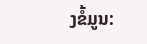ງຂໍ້ມູນ: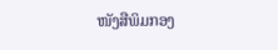ໜັງສືພິມກອງ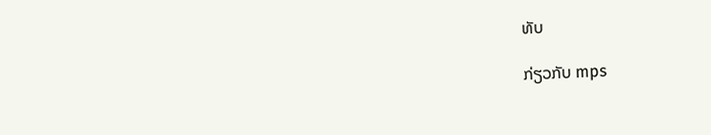ທັບ

ກ່ຽວກັບ mps